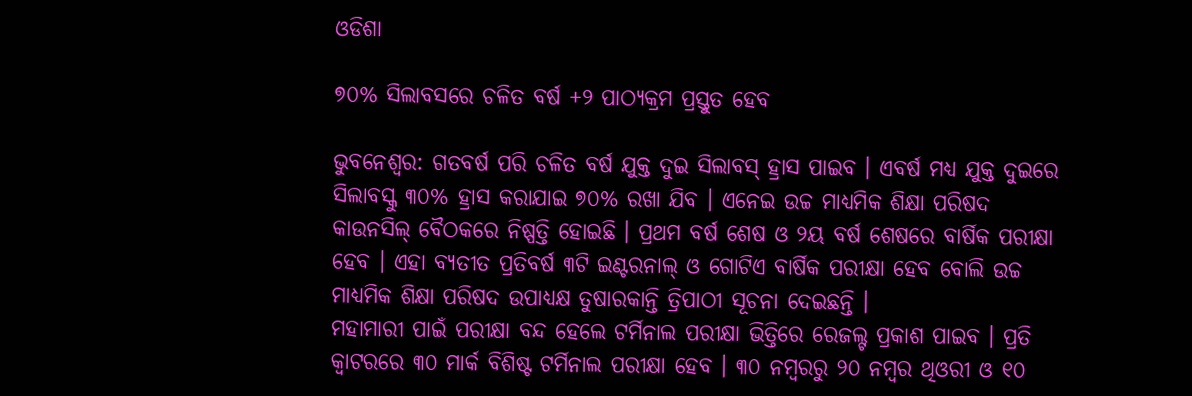ଓଡିଶା

୭୦% ସିଲାବସରେ ଚଳିତ ବର୍ଷ +୨ ପାଠ୍ୟକ୍ରମ ପ୍ରସ୍ତୁତ ହେବ

ଭୁବନେଶ୍ୱର: ଗତବର୍ଷ ପରି ଚଳିତ ବର୍ଷ ଯୁକ୍ତ ଦୁଇ ସିଲାବସ୍ ହ୍ରାସ ପାଇବ । ଏବର୍ଷ ମଧ୍ୟ ଯୁକ୍ତ ଦୁଇରେ ସିଲାବସ୍କୁ ୩୦% ହ୍ରାସ କରାଯାଇ ୭୦% ରଖା ଯିବ । ଏନେଇ ଉଚ୍ଚ ମାଧ୍ୟମିକ ଶିକ୍ଷା ପରିଷଦ କାଉନସିଲ୍ ବୈଠକରେ ନିଷ୍ପତ୍ତି ହୋଇଛି । ପ୍ରଥମ ବର୍ଷ ଶେଷ ଓ ୨ୟ ବର୍ଷ ଶେଷରେ ବାର୍ଷିକ ପରୀକ୍ଷା ହେବ । ଏହା ବ୍ୟତୀତ ପ୍ରତିବର୍ଷ ୩ଟି ଇଣ୍ଟରନାଲ୍ ଓ ଗୋଟିଏ ବାର୍ଷିକ ପରୀକ୍ଷା ହେବ ବୋଲି ଉଚ୍ଚ ମାଧ୍ୟମିକ ଶିକ୍ଷା ପରିଷଦ ଉପାଧ୍ୟକ୍ଷ ତୁଷାରକାନ୍ତି ତ୍ରିପାଠୀ ସୂଚନା ଦେଇଛନ୍ତି ।
ମହାମାରୀ ପାଇଁ ପରୀକ୍ଷା ବନ୍ଦ ହେଲେ ଟର୍ମିନାଲ ପରୀକ୍ଷା ଭିତ୍ତିରେ ରେଜଲ୍ଟ ପ୍ରକାଶ ପାଇବ । ପ୍ରତି କ୍ୱାଟରରେ ୩୦ ମାର୍କ ବିଶିଷ୍ଟ ଟର୍ମିନାଲ ପରୀକ୍ଷା ହେବ । ୩୦ ନମ୍ବରରୁ ୨୦ ନମ୍ବର ଥିଓରୀ ଓ ୧୦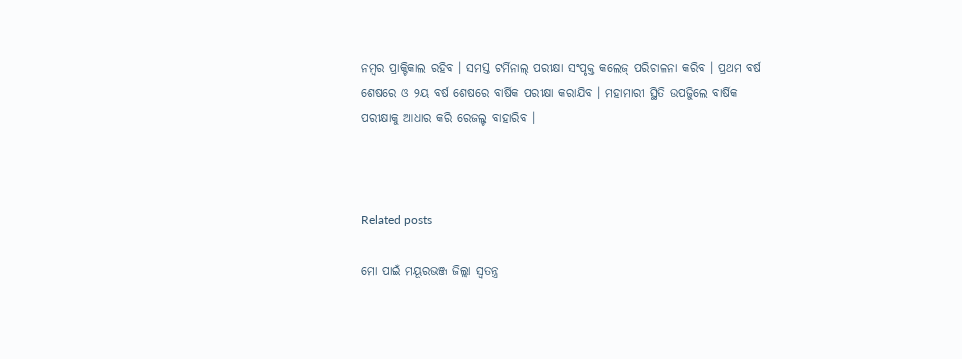ନମ୍ବର ପ୍ରାକ୍ଟିକାଲ ରହିବ । ସମସ୍ତ ଟର୍ମିନାଲ୍ ପରୀକ୍ଷା ସଂପୃକ୍ତ କଲେଜ୍ ପରିଚାଳନା କରିବ । ପ୍ରଥମ ବର୍ଷ ଶେଷରେ ଓ ୨ୟ ବର୍ଷ ଶେଷରେ ବାର୍ଷିକ ପରୀକ୍ଷା କରାଯିବ । ମହାମାରୀ ସ୍ଥିତି ଉପଜୁିଲେ ବାର୍ଷିକ ପରୀକ୍ଷାକୁ ଆଧାର କରି ରେଜଲ୍ଟ ବାହାରିବ ।



Related posts

ମୋ ପାଇଁ ମୟୂରଭଞ୍ଜ ଜିଲ୍ଲା ସ୍ଵତନ୍ତ୍ର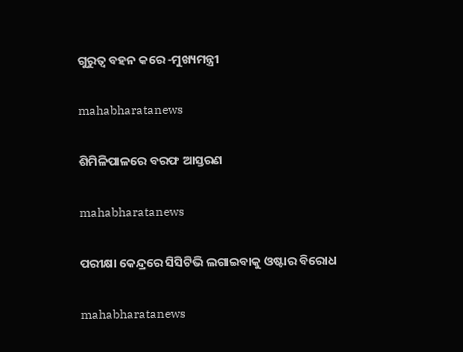ଗୁରୁତ୍ଵ ବହନ କରେ -ମୁଖ୍ୟମନ୍ତ୍ରୀ

mahabharatanews

ଶିମିଳିପାଳରେ ବରଫ ଆସ୍ତରଣ

mahabharatanews

ପରୀକ୍ଷା କେନ୍ଦ୍ରରେ ସିସିଟିଭି ଲଗାଇବାକୁ ଓଷ୍ଟାର ବିରୋଧ

mahabharatanews